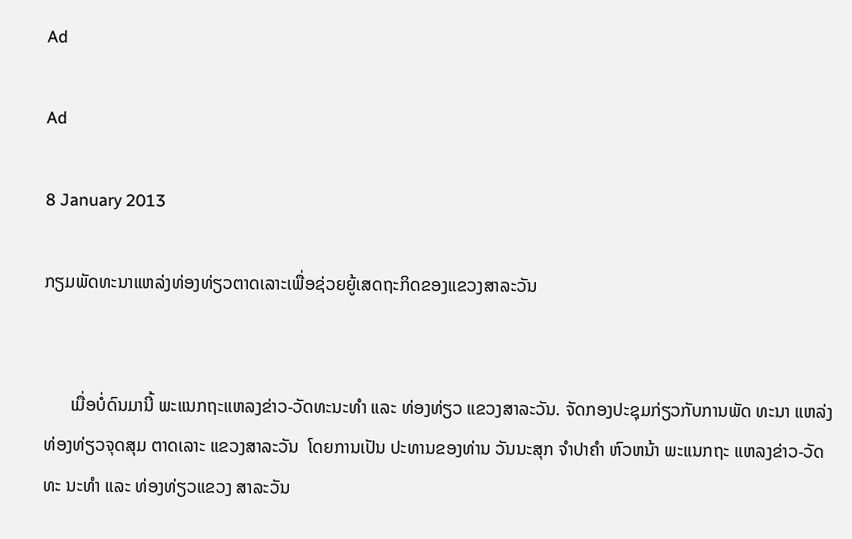Ad

Ad

8 January 2013

ກຽມພັດທະນາແຫລ່ງທ່ອງທ່ຽວຕາດເລາະເພື່ອຊ່ວຍຍູ້ເສດຖະກິດຂອງແຂວງສາລະວັນ


      ເມື່ອບໍ່ດົນມານີ້ ພະແນກຖະແຫລງຂ່າວ-ວັດທະນະທຳ ແລະ ທ່ອງທ່ຽວ ແຂວງສາລະວັນ. ຈັດກອງປະຊຸມກ່ຽວກັບການພັດ ທະນາ ແຫລ່ງທ່ອງທ່ຽວຈຸດສຸມ ຕາດເລາະ ແຂວງສາລະວັນ  ໂດຍການເປັນ ປະທານຂອງທ່ານ ວັນນະສຸກ ຈຳປາຄຳ ຫົວຫນ້າ ພະແນກຖະ ແຫລງຂ່າວ-ວັດທະ ນະທຳ ແລະ ທ່ອງທ່ຽວແຂວງ ສາລະວັນ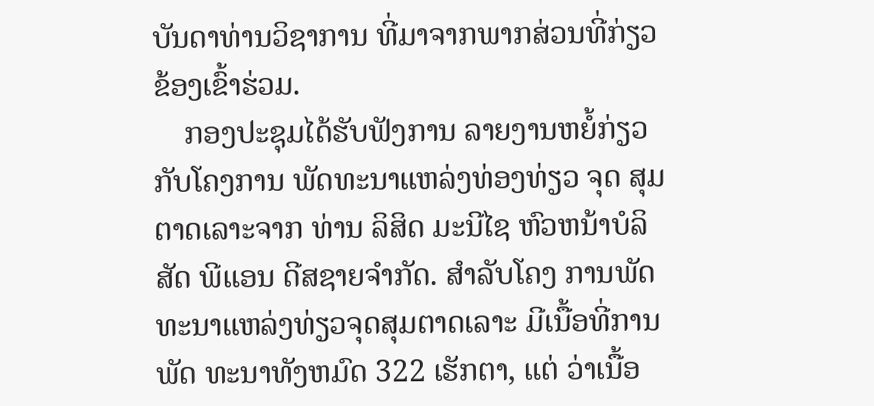ບັນດາທ່ານວິຊາການ ທີ່ມາຈາກພາກສ່ວນທີ່ກ່ຽວຂ້ອງເຂົ້າຮ່ວມ.
    ກອງປະຊຸມໄດ້ຮັບຟັງການ ລາຍງານຫຍໍ້ກ່ຽວກັບໂຄງການ ພັດທະນາແຫລ່ງທ່ອງທ່ຽວ ຈຸດ ສຸມຕາດເລາະຈາກ ທ່ານ ລິສິດ ມະນີໄຊ ຫົວຫນ້າບໍລິສັດ ພີແອນ ດີສຊາຍຈຳກັດ. ສຳລັບໂຄງ ການພັດທະນາແຫລ່ງທ່ຽວຈຸດສຸມຕາດເລາະ ມີເນື້ອທີ່ການພັດ ທະນາທັງຫມົດ 322 ເຮັກຕາ, ແຕ່ ວ່າເນື້ອ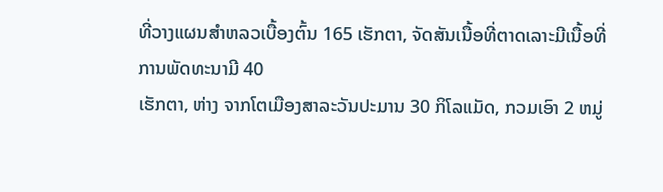ທີ່ວາງແຜນສຳຫລວເບື້ອງຕົ້ນ 165 ເຮັກຕາ, ຈັດສັນເນື້ອທີ່ຕາດເລາະມີເນື້ອທີ່ການພັດທະນາມີ 40
ເຮັກຕາ, ຫ່າງ ຈາກໂຕເມືອງສາລະວັນປະມານ 30 ກິໂລແມັດ, ກວມເອົາ 2 ຫມູ່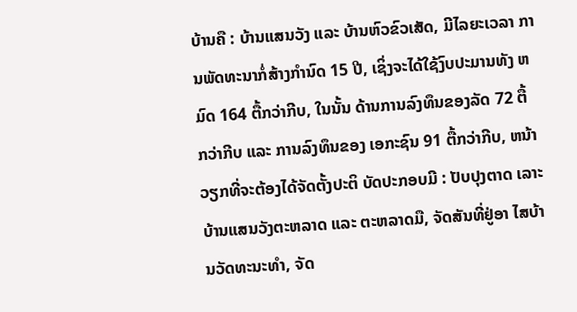ບ້ານຄື : ບ້ານແສນວັງ ແລະ ບ້ານຫົວຂົວເສັດ, ມີໄລຍະເວລາ ການພັດທະນາກໍ່ສ້າງກຳນົດ 15 ປີ, ເຊິ່ງຈະໄດ້ໃຊ້ງົບປະມານທັງ ຫມົດ 164 ຕື້ກວ່າກີບ, ໃນນັ້ນ ດ້ານການລົງທຶນຂອງລັດ 72 ຕື້ ກວ່າກີບ ແລະ ການລົງທຶນຂອງ ເອກະຊົນ 91 ຕື້ກວ່າກີບ, ຫນ້າ ວຽກທີ່ຈະຕ້ອງໄດ້ຈັດຕັ້ງປະຕິ ບັດປະກອບມີ : ປັບປຸງຕາດ ເລາະບ້ານແສນວັງຕະຫລາດ ແລະ ຕະຫລາດມື, ຈັດສັນທີ່ຢູ່ອາ ໄສບ້ານວັດທະນະທຳ, ຈັດ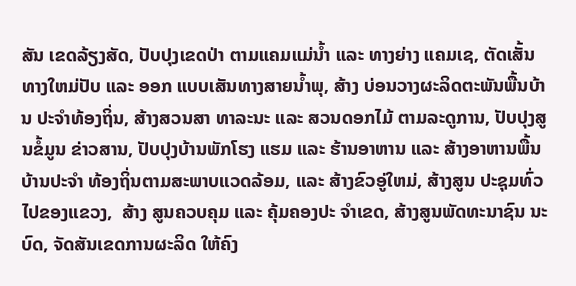ສັນ ເຂດລ້ຽງສັດ, ປັບປຸງເຂດປ່າ ຕາມແຄມແມ່ນ້ຳ ແລະ ທາງຍ່າງ ແຄມເຊ, ຕັດເສັ້ນທາງໃຫມ່ປັບ ແລະ ອອກ ແບບເສັນທາງສາຍນ້ຳພຸ, ສ້າງ ບ່ອນວາງຜະລິດຕະພັນພື້ນບ້ານ ປະຈຳທ້ອງຖິ່ນ, ສ້າງສວນສາ ທາລະນະ ແລະ ສວນດອກໄມ້ ຕາມລະດູການ, ປັບປຸງສູນຂໍ້ມູນ ຂ່າວສານ, ປັບປຸງບ້ານພັກໂຮງ ແຮມ ແລະ ຮ້ານອາຫານ ແລະ ສ້າງອາຫານພື້ນບ້ານປະຈຳ ທ້ອງຖິ່ນຕາມສະພາບແວດລ້ອມ, ແລະ ສ້າງຂົວອູ່ໃຫມ່, ສ້າງສູນ ປະຊຸມທົ່ວໄປຂອງແຂວງ,  ສ້າງ ສູນຄວບຄຸມ ແລະ ຄຸ້ມຄອງປະ ຈຳເຂດ, ສ້າງສູນພັດທະນາຊົນ ນະບົດ, ຈັດສັນເຂດການຜະລິດ ໃຫ້ຄົງ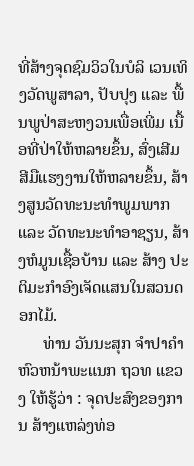ທີ່ສ້າງຈຸດຊົມວິວໃນບໍລິ ເວນເທິງວັດພູສາລາ, ປັບປຸງ ແລະ ພື້ນພູປ່າສະຫງວນເພື່ອເພີ່ມ ເນື້ອທີ່ປ່າໃຫ້ຫລາຍຂຶ້ນ, ສົ່ງເສີມ ສີມືແຮງງານໃຫ້ຫລາຍຂຶ້ນ, ສ້າງສູນວັດທະນະທຳພູມພາກ ແລະ ວັດທະນະທຳອາຊຽນ, ສ້າງຫໍມູນເຊື້ອບ້ານ ແລະ ສ້າງ ປະຕິມະກຳອົງເຈັດແສນໃນສວນດອກໄມ້.
      ທ່ານ ວັນນະສຸກ ຈຳປາຄຳ ຫົວຫນ້າພະແນກ ຖວທ ແຂວງ ໃຫ້ຮູ້ວ່າ : ຈຸດປະສົງຂອງການ ສ້າງແຫລ່ງທ່ອ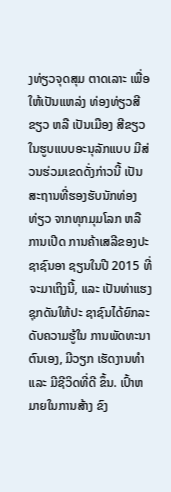ງທ່ຽວຈຸດສຸມ ຕາດເລາະ ເພື່ອໃຫ້ເປັນແຫລ່ງ ທ່ອງທ່ຽວສີຂຽວ ຫລື ເປັນເມືອງ ສີຂຽວໃນຮູບແບບອະນຸລັກແບບ ມີສ່ວນຮ່ວມເຂດດັ່ງກ່າວນີ້ ເປັນ ສະຖານທີ່ຮອງຮັບນັກທ່ອງທ່ຽວ ຈາກທຸກມຸມໂລກ ຫລື ການເປີດ ການຄ້າເສລີຂອງປະຊາຊົນອາ ຊຽນໃນປີ 2015 ທີ່ຈະມາເຖິງນີ້, ແລະ ເປັນທ່າແຮງຊຸກດັນໃຫ້ປະ ຊາຊົນໄດ້ຍົກລະດັບຄວາມຮູ້ໃນ ການພັດທະນາຕົນເອງ, ມີວຽກ ເຮັດງານທຳ ແລະ ມີຊີວິດທີ່ດີ ຂຶ້ນ. ເປົ້າຫມາຍໃນການສ້າງ ຂົງ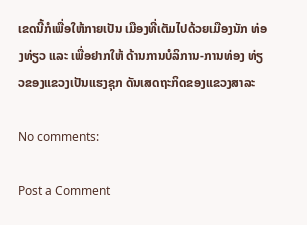ເຂດນີ້ກໍເພື່ອໃຫ້ກາຍເປັນ ເມືອງທີ່ເຕັມໄປດ້ວຍເມືອງນັກ ທ່ອງທ່ຽວ ແລະ ເພື່ອຢາກໃຫ້ ດ້ານການບໍລິການ-ການທ່ອງ ທ່ຽວຂອງແຂວງເປັນແຮງຊຸກ ດັນເສດຖະກິດຂອງແຂວງສາລະ

No comments:

Post a Comment